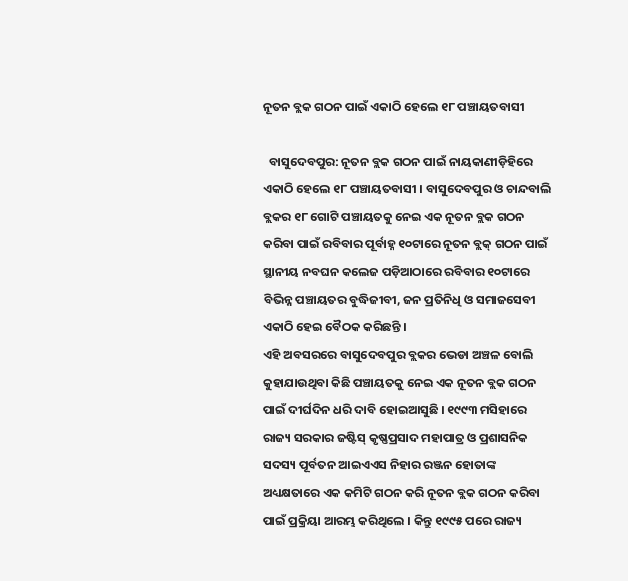ନୂତନ ବ୍ଲକ ଗଠନ ପାଇଁ ଏକାଠି ହେଲେ ୧୮ ପଞ୍ଚାୟତବାସୀ

  ବାସୁଦେବପୁର: ନୂତନ ବ୍ଲକ ଗଠନ ପାଇଁ ନାୟକାଣୀଡ଼ିହିରେ ଏକାଠି ହେଲେ ୧୮ ପଞ୍ଚାୟତବାସୀ । ବାସୁଦେବପୁର ଓ ଚାନ୍ଦବାଲି ବ୍ଲକର ୧୮ ଗୋଟି ପଞ୍ଚାୟତକୁ ନେଇ ଏକ ନୂତନ ବ୍ଲକ ଗଠନ କରିବା ପାଇଁ ରବିବାର ପୂର୍ବାହ୍ନ ୧୦ଟାରେ ନୂତନ ବ୍ଲକ୍ ଗଠନ ପାଇଁ ସ୍ଥାନୀୟ ନବଘନ କଲେଜ ପଡ଼ିଆଠାରେ ରବିବାର ୧୦ଟାରେ ବିଭିନ୍ନ ପଞ୍ଚାୟତର ବୁଦ୍ଧିଜୀବୀ, ଜନ ପ୍ରତିନିଧି ଓ ସମାଜସେବୀ ଏକାଠି ହେଇ ବୈଠକ କରିଛନ୍ତି ।
ଏହି ଅବସରରେ ବାସୁଦେବପୁର ବ୍ଲକର ଭେଡା ଅଞ୍ଚଳ ବୋଲି କୁହାଯାଉଥିବା କିଛି ପଞ୍ଚାୟତକୁ ନେଇ ଏକ ନୂତନ ବ୍ଲକ ଗଠନ ପାଇଁ ଦୀର୍ଘଦିନ ଧରି ଦାବି ହୋଇଆସୁଛି । ୧୯୯୩ ମସିହାରେ ରାଜ୍ୟ ସରକାର ଜଷ୍ଟିସ୍ କୃଷ୍ଣପ୍ରସାଦ ମହାପାତ୍ର ଓ ପ୍ରଶାସନିକ ସଦସ୍ୟ ପୂର୍ବତନ ଆଇଏଏସ ନିହାର ରଞ୍ଜନ ହୋତାଙ୍କ ଅଧ୍ୟକ୍ଷତାରେ ଏକ କମିଟି ଗଠନ କରି ନୂତନ ବ୍ଲକ ଗଠନ କରିବା ପାଇଁ ପ୍ରକ୍ରିୟା ଆରମ୍ଭ କରିଥିଲେ । କିନ୍ତୁ ୧୯୯୫ ପରେ ରାଜ୍ୟ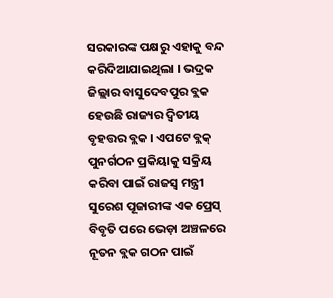ସରକାରଙ୍କ ପକ୍ଷରୁ ଏହାକୁ ବନ୍ଦ କରିଦିଆଯାଇଥିଲା । ଭଦ୍ରକ ଜିଲ୍ଲାର ବାସୁଦେବପୁର ବ୍ଲକ ହେଉଛି ରାଜ୍ୟର ଦ୍ୱିତୀୟ ବୃହତ୍ତର ବ୍ଲକ । ଏପଟେ ବ୍ଲକ୍ ପୁନର୍ଗଠନ ପ୍ରକିୟାକୁ ସକ୍ରିୟ କରିବା ପାଇଁ ରାଜସ୍ୱ ମନ୍ତ୍ରୀ ସୁରେଶ ପୂଜାରୀଙ୍କ ଏକ ପ୍ରେସ୍ ବିବୃତି ପରେ ଭେଡ଼ା ଅଞ୍ଚଳରେ ନୂତନ ବ୍ଲକ ଗଠନ ପାଇଁ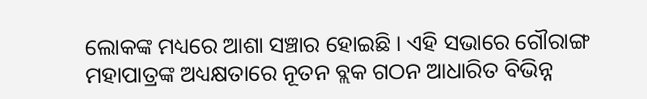ଲୋକଙ୍କ ମଧ୍ୟରେ ଆଶା ସଞ୍ଚାର ହୋଇଛି । ଏହି ସଭାରେ ଗୌରାଙ୍ଗ ମହାପାତ୍ରଙ୍କ ଅଧ୍ୟକ୍ଷତାରେ ନୂତନ ବ୍ଲକ ଗଠନ ଆଧାରିତ ବିଭିନ୍ନ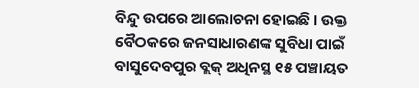ବିନ୍ଦୁ ଉପରେ ଆଲୋଚନା ହୋଇଛି । ଉକ୍ତ ବୈଠକରେ ଜନସାଧାରଣଙ୍କ ସୁବିଧା ପାଇଁ ବାସୁଦେବପୁର ବ୍ଲକ୍ ଅଧିନସ୍ଥ ୧୫ ପଞ୍ଚାୟତ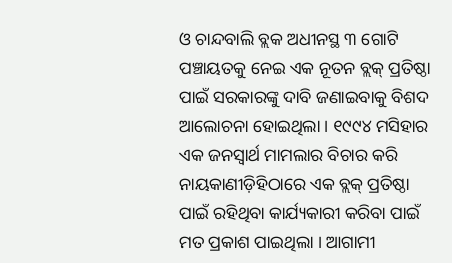ଓ ଚାନ୍ଦବାଲି ବ୍ଲକ ଅଧୀନସ୍ଥ ୩ ଗୋଟି ପଞ୍ଚାୟତକୁ ନେଇ ଏକ ନୂତନ ବ୍ଲକ୍ ପ୍ରତିଷ୍ଠା ପାଇଁ ସରକାରଙ୍କୁ ଦାବି ଜଣାଇବାକୁ ବିଶଦ ଆଲୋଚନା ହୋଇଥିଲା । ୧୯୯୪ ମସିହାର ଏକ ଜନସ୍ୱାର୍ଥ ମାମଲାର ବିଚାର କରି ନାୟକାଣୀଡ଼ିହିଠାରେ ଏକ ବ୍ଲକ୍ ପ୍ରତିଷ୍ଠା ପାଇଁ ରହିଥିବା କାର୍ଯ୍ୟକାରୀ କରିବା ପାଇଁ ମତ ପ୍ରକାଶ ପାଇଥିଲା । ଆଗାମୀ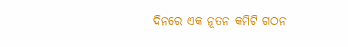ଦିନରେ ଏକ ନୂତନ କମିଟି ଗଠନ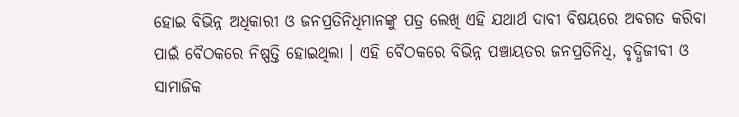ହୋଇ ବିଭିନ୍ନ ଅଧିକାରୀ ଓ ଜନପ୍ରତିନିଧିମାନଙ୍କୁ ପତ୍ର ଲେଖି ଏହି ଯଥାର୍ଥ ଦାବୀ ବିଷୟରେ ଅବଗତ କରିବା ପାଇଁ ବୈଠକରେ ନିଷ୍ପତ୍ତି ହୋଇଥିଲା । ଏହି ବୈଠକରେ ବିଭିନ୍ନ ପଞ୍ଚାୟତର ଜନପ୍ରତିନିଧି, ବୃଦ୍ଧିଜୀବୀ ଓ ସାମାଜିକ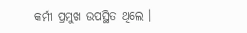କର୍ମୀ ପ୍ରମୁଖ ଉପସ୍ଥିତ ଥିଲେ ।